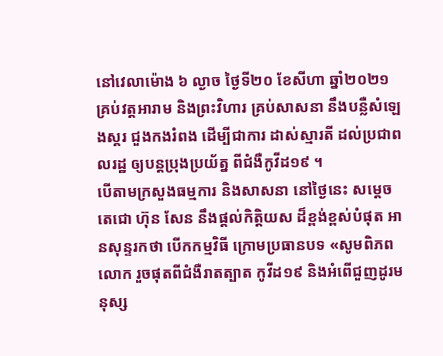នៅវេលាម៉ោង ៦ ល្ងាច ថ្ងៃទី២០ ខែសីហា ឆ្នាំ២០២១ គ្រប់វត្តអារាម និងព្រះវិហារ គ្រប់សាសនា នឹងបន្លឺសំឡេងស្គរ ជួងកងរំពង ដើម្បីជាការ ដាស់ស្មារតី ដល់ប្រជាពលរដ្ឋ ឲ្យបន្ដប្រុងប្រយ័ត្ន ពីជំងឺកូវីដ១៩ ។
បើតាមក្រសួងធម្មការ និងសាសនា នៅថ្ងៃនេះ សម្តេចតេជោ ហ៊ុន សែន នឹងផ្តល់កិត្តិយស ដ៏ខ្ពង់ខ្ពស់បំផុត អានសុន្ទរកថា បើកកម្មវិធី ក្រោមប្រធានបទ «សូមពិភពលោក រួចផុតពីជំងឺរាតត្បាត កូវីដ១៩ និងអំពើជួញដូរមនុស្ស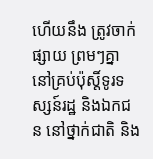ហើយនឹង ត្រូវចាក់ផ្សាយ ព្រមៗគ្នា នៅគ្រប់ប៉ុស្តិ៍ទូរទស្សន៍រដ្ឋ និងឯកជន នៅថ្នាក់ជាតិ និង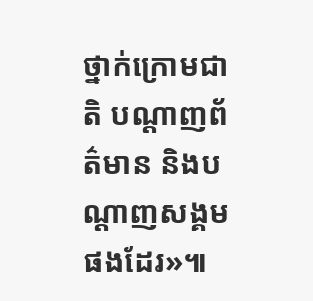ថ្នាក់ក្រោមជាតិ បណ្តាញព័ត៌មាន និងបណ្តាញសង្គម ផងដែរ»៕